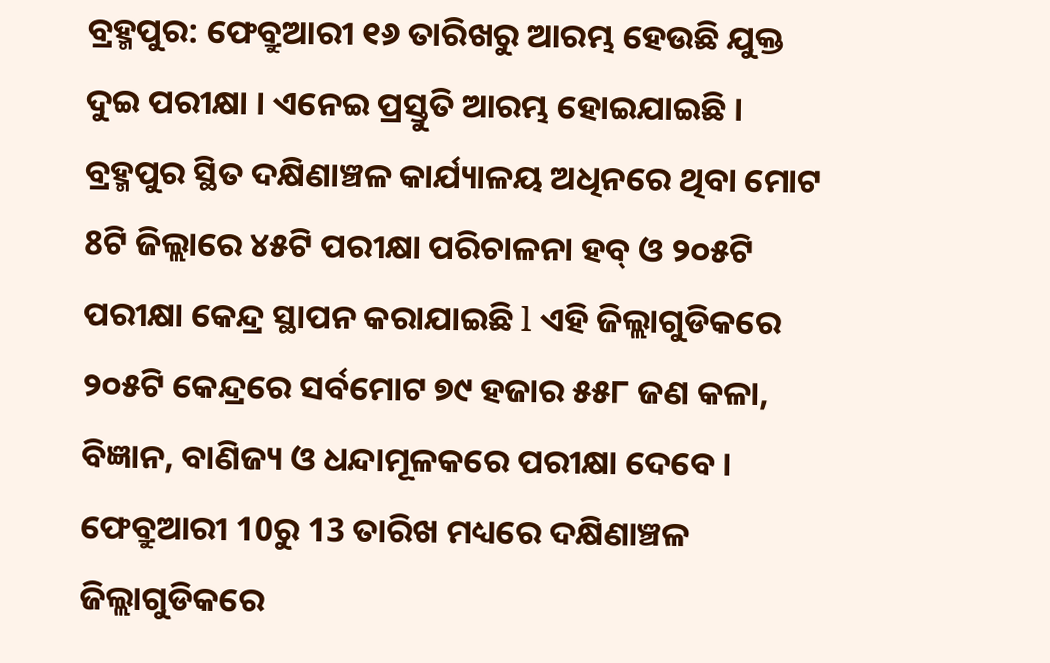ବ୍ରହ୍ମପୁର: ଫେବ୍ରୁଆରୀ ୧୬ ତାରିଖରୁ ଆରମ୍ଭ ହେଉଛି ଯୁକ୍ତ ଦୁଇ ପରୀକ୍ଷା । ଏନେଇ ପ୍ରସ୍ତୁତି ଆରମ୍ଭ ହୋଇଯାଇଛି । ବ୍ରହ୍ମପୁର ସ୍ଥିତ ଦକ୍ଷିଣାଞ୍ଚଳ କାର୍ଯ୍ୟାଳୟ ଅଧିନରେ ଥିବା ମୋଟ 8ଟି ଜିଲ୍ଲାରେ ୪୫ଟି ପରୀକ୍ଷା ପରିଚାଳନା ହବ୍ ଓ ୨୦୫ଟି ପରୀକ୍ଷା କେନ୍ଦ୍ର ସ୍ଥାପନ କରାଯାଇଛି l ଏହି ଜିଲ୍ଲାଗୁଡିକରେ ୨୦୫ଟି କେନ୍ଦ୍ରରେ ସର୍ବମୋଟ ୭୯ ହଜାର ୫୫୮ ଜଣ କଳା, ବିଜ୍ଞାନ, ବାଣିଜ୍ୟ ଓ ଧନ୍ଦାମୂଳକରେ ପରୀକ୍ଷା ଦେବେ ।
ଫେବ୍ରୁଆରୀ 10ରୁ 13 ତାରିଖ ମଧ୍ୟରେ ଦକ୍ଷିଣାଞ୍ଚଳ ଜିଲ୍ଲାଗୁଡିକରେ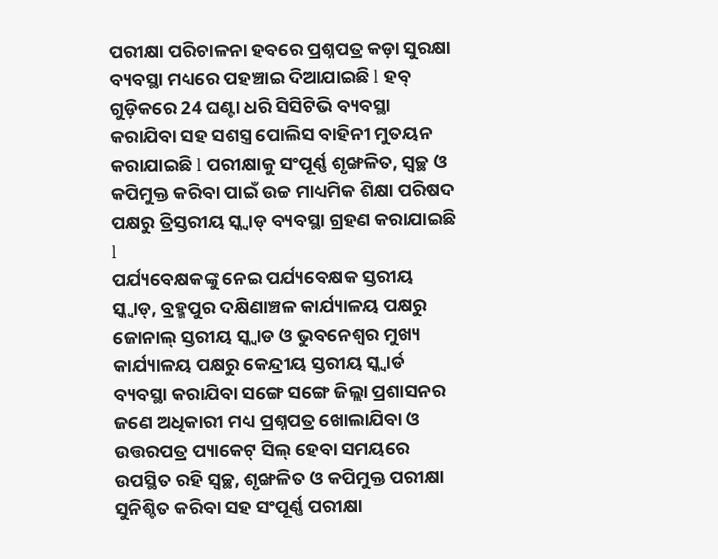ପରୀକ୍ଷା ପରିଚାଳନା ହବରେ ପ୍ରଶ୍ନପତ୍ର କଡ଼ା ସୁରକ୍ଷା ବ୍ୟବସ୍ଥା ମଧ୍ୟରେ ପହଞ୍ଚାଇ ଦିଆଯାଇଛି l ହବ୍ ଗୁଡ଼ିକରେ 24 ଘଣ୍ଟା ଧରି ସିସିଟିଭି ବ୍ୟବସ୍ଥା କରାଯିବା ସହ ସଶସ୍ତ୍ର ପୋଲିସ ବାହିନୀ ମୁତୟନ କରାଯାଇଛି l ପରୀକ୍ଷାକୁ ସଂପୂର୍ଣ୍ଣ ଶୃଙ୍ଖଳିତ, ସ୍ୱଚ୍ଛ ଓ କପିମୁକ୍ତ କରିବା ପାଇଁ ଉଚ୍ଚ ମାଧ୍ୟମିକ ଶିକ୍ଷା ପରିଷଦ ପକ୍ଷରୁ ତ୍ରିସ୍ତରୀୟ ସ୍କ୍ୱାଡ୍ ବ୍ୟବସ୍ଥା ଗ୍ରହଣ କରାଯାଇଛି l
ପର୍ଯ୍ୟବେକ୍ଷକଙ୍କୁ ନେଇ ପର୍ଯ୍ୟବେକ୍ଷକ ସ୍ତରୀୟ ସ୍କ୍ୱାଡ୍, ବ୍ରହ୍ମପୁର ଦକ୍ଷିଣାଞ୍ଚଳ କାର୍ଯ୍ୟାଳୟ ପକ୍ଷରୁ ଜୋନାଲ୍ ସ୍ତରୀୟ ସ୍କ୍ୱାଡ ଓ ଭୁବନେଶ୍ୱର ମୁଖ୍ୟ କାର୍ଯ୍ୟାଳୟ ପକ୍ଷରୁ କେନ୍ଦ୍ରୀୟ ସ୍ତରୀୟ ସ୍କ୍ୱାର୍ଡ ବ୍ୟବସ୍ଥା କରାଯିବା ସଙ୍ଗେ ସଙ୍ଗେ ଜିଲ୍ଲା ପ୍ରଶାସନର ଜଣେ ଅଧିକାରୀ ମଧ୍ୟ ପ୍ରଶ୍ନପତ୍ର ଖୋଲାଯିବା ଓ ଉତ୍ତରପତ୍ର ପ୍ୟାକେଟ୍ ସିଲ୍ ହେବା ସମୟରେ ଉପସ୍ଥିତ ରହି ସ୍ୱଚ୍ଛ, ଶୃଙ୍ଖଳିତ ଓ କପିମୁକ୍ତ ପରୀକ୍ଷା ସୁନିଶ୍ଚିତ କରିବା ସହ ସଂପୂର୍ଣ୍ଣ ପରୀକ୍ଷା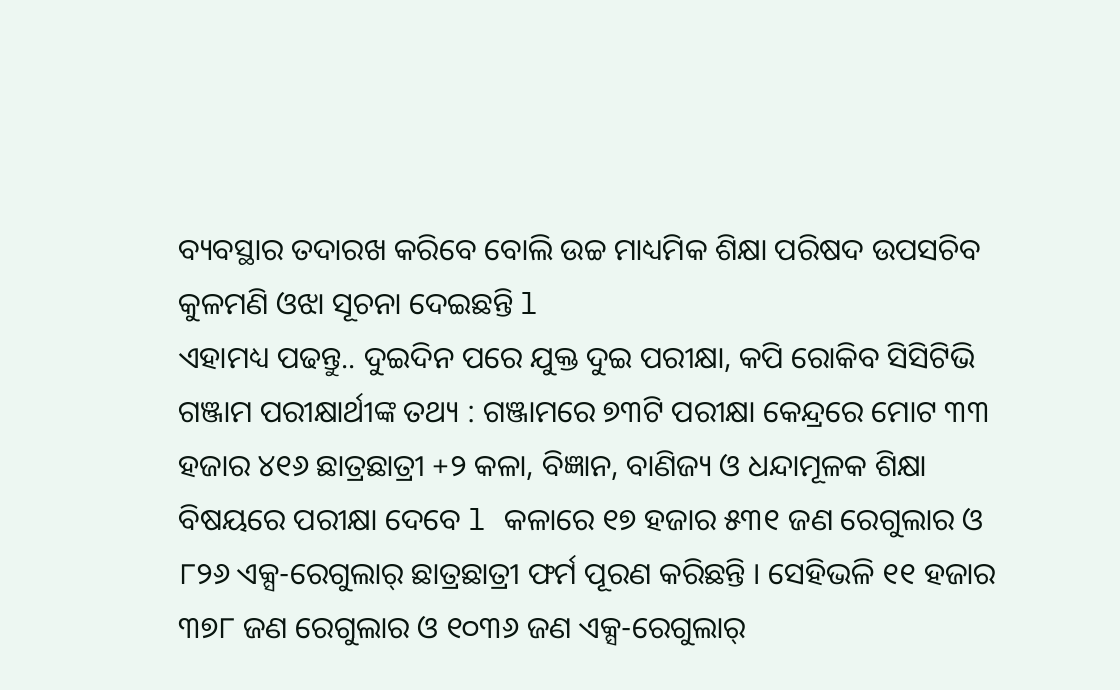ବ୍ୟବସ୍ଥାର ତଦାରଖ କରିବେ ବୋଲି ଉଚ୍ଚ ମାଧ୍ୟମିକ ଶିକ୍ଷା ପରିଷଦ ଉପସଚିବ କୁଳମଣି ଓଝା ସୂଚନା ଦେଇଛନ୍ତି l
ଏହାମଧ୍ୟ ପଢନ୍ତୁ.. ଦୁଇଦିନ ପରେ ଯୁକ୍ତ ଦୁଇ ପରୀକ୍ଷା, କପି ରୋକିବ ସିସିଟିଭି
ଗଞ୍ଜାମ ପରୀକ୍ଷାର୍ଥୀଙ୍କ ତଥ୍ୟ : ଗଞ୍ଜାମରେ ୭୩ଟି ପରୀକ୍ଷା କେନ୍ଦ୍ରରେ ମୋଟ ୩୩ ହଜାର ୪୧୬ ଛାତ୍ରଛାତ୍ରୀ +୨ କଳା, ବିଜ୍ଞାନ, ବାଣିଜ୍ୟ ଓ ଧନ୍ଦାମୂଳକ ଶିକ୍ଷା ବିଷୟରେ ପରୀକ୍ଷା ଦେବେ l କଳାରେ ୧୭ ହଜାର ୫୩୧ ଜଣ ରେଗୁଲାର ଓ ୮୨୬ ଏକ୍ସ-ରେଗୁଲାର୍ ଛାତ୍ରଛାତ୍ରୀ ଫର୍ମ ପୂରଣ କରିଛନ୍ତି । ସେହିଭଳି ୧୧ ହଜାର ୩୭୮ ଜଣ ରେଗୁଲାର ଓ ୧୦୩୬ ଜଣ ଏକ୍ସ-ରେଗୁଲାର୍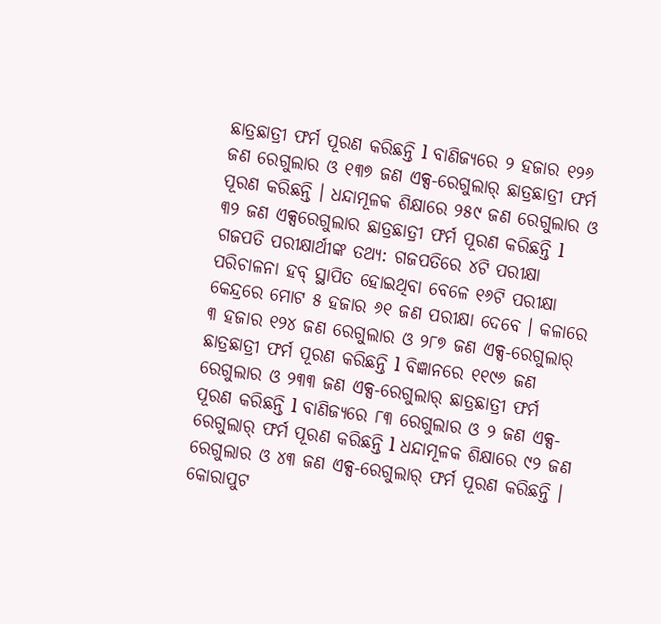ଛାତ୍ରଛାତ୍ରୀ ଫର୍ମ ପୂରଣ କରିଛନ୍ତି l ବାଣିଜ୍ୟରେ ୨ ହଜାର ୧୨୬ ଜଣ ରେଗୁଲାର ଓ ୧୩୭ ଜଣ ଏକ୍ସ-ରେଗୁଲାର୍ ଛାତ୍ରଛାତ୍ରୀ ଫର୍ମ ପୂରଣ କରିଛନ୍ତି । ଧନ୍ଦାମୂଳକ ଶିକ୍ଷାରେ ୨୫୯ ଜଣ ରେଗୁଲାର ଓ ୩୨ ଜଣ ଏକ୍ସରେଗୁଲାର ଛାତ୍ରଛାତ୍ରୀ ଫର୍ମ ପୂରଣ କରିଛନ୍ତି l
ଗଜପତି ପରୀକ୍ଷାର୍ଥୀଙ୍କ ତଥ୍ୟ: ଗଜପତିରେ ୪ଟି ପରୀକ୍ଷା ପରିଚାଳନା ହବ୍ ସ୍ଥାପିତ ହୋଇଥିବା ବେଳେ ୧୬ଟି ପରୀକ୍ଷା କେନ୍ଦ୍ରରେ ମୋଟ ୫ ହଜାର ୬୧ ଜଣ ପରୀକ୍ଷା ଦେବେ । କଳାରେ ୩ ହଜାର ୧୨୪ ଜଣ ରେଗୁଲାର ଓ ୨୮୭ ଜଣ ଏକ୍ସ-ରେଗୁଲାର୍ ଛାତ୍ରଛାତ୍ରୀ ଫର୍ମ ପୂରଣ କରିଛନ୍ତି l ବିଜ୍ଞାନରେ ୧୧୯୬ ଜଣ ରେଗୁଲାର ଓ ୨୩୩ ଜଣ ଏକ୍ସ-ରେଗୁଲାର୍ ଛାତ୍ରଛାତ୍ରୀ ଫର୍ମ ପୂରଣ କରିଛନ୍ତି l ବାଣିଜ୍ୟରେ ୮୩ ରେଗୁଲାର ଓ ୨ ଜଣ ଏକ୍ସ-ରେଗୁଲାର୍ ଫର୍ମ ପୂରଣ କରିଛନ୍ତି l ଧନ୍ଦାମୂଳକ ଶିକ୍ଷାରେ ୯୨ ଜଣ ରେଗୁଲାର ଓ ୪୩ ଜଣ ଏକ୍ସ-ରେଗୁଲାର୍ ଫର୍ମ ପୂରଣ କରିଛନ୍ତି ।
କୋରାପୁଟ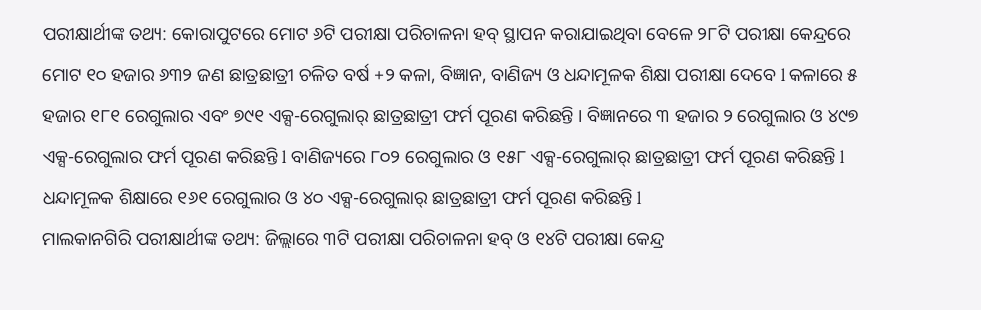ପରୀକ୍ଷାର୍ଥୀଙ୍କ ତଥ୍ୟ: କୋରାପୁଟରେ ମୋଟ ୬ଟି ପରୀକ୍ଷା ପରିଚାଳନା ହବ୍ ସ୍ଥାପନ କରାଯାଇଥିବା ବେଳେ ୨୮ଟି ପରୀକ୍ଷା କେନ୍ଦ୍ରରେ ମୋଟ ୧୦ ହଜାର ୬୩୨ ଜଣ ଛାତ୍ରଛାତ୍ରୀ ଚଳିତ ବର୍ଷ +୨ କଳା, ବିଜ୍ଞାନ, ବାଣିଜ୍ୟ ଓ ଧନ୍ଦାମୂଳକ ଶିକ୍ଷା ପରୀକ୍ଷା ଦେବେ l କଳାରେ ୫ ହଜାର ୧୮୧ ରେଗୁଲାର ଏବଂ ୭୯୧ ଏକ୍ସ-ରେଗୁଲାର୍ ଛାତ୍ରଛାତ୍ରୀ ଫର୍ମ ପୂରଣ କରିଛନ୍ତି । ବିଜ୍ଞାନରେ ୩ ହଜାର ୨ ରେଗୁଲାର ଓ ୪୯୭ ଏକ୍ସ-ରେଗୁଲାର ଫର୍ମ ପୂରଣ କରିଛନ୍ତି l ବାଣିଜ୍ୟରେ ୮୦୨ ରେଗୁଲାର ଓ ୧୫୮ ଏକ୍ସ-ରେଗୁଲାର୍ ଛାତ୍ରଛାତ୍ରୀ ଫର୍ମ ପୂରଣ କରିଛନ୍ତି l ଧନ୍ଦାମୂଳକ ଶିକ୍ଷାରେ ୧୬୧ ରେଗୁଲାର ଓ ୪୦ ଏକ୍ସ-ରେଗୁଲାର୍ ଛାତ୍ରଛାତ୍ରୀ ଫର୍ମ ପୂରଣ କରିଛନ୍ତି l
ମାଲକାନଗିରି ପରୀକ୍ଷାର୍ଥୀଙ୍କ ତଥ୍ୟ: ଜିଲ୍ଲାରେ ୩ଟି ପରୀକ୍ଷା ପରିଚାଳନା ହବ୍ ଓ ୧୪ଟି ପରୀକ୍ଷା କେନ୍ଦ୍ର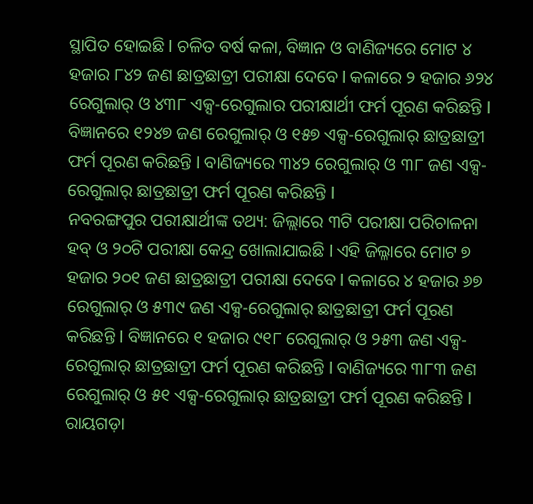ସ୍ଥାପିତ ହୋଇଛି l ଚଳିତ ବର୍ଷ କଳା, ବିଜ୍ଞାନ ଓ ବାଣିଜ୍ୟରେ ମୋଟ ୪ ହଜାର ୮୪୨ ଜଣ ଛାତ୍ରଛାତ୍ରୀ ପରୀକ୍ଷା ଦେବେ l କଳାରେ ୨ ହଜାର ୬୨୪ ରେଗୁଲାର୍ ଓ ୪୩୮ ଏକ୍ସ-ରେଗୁଲାର ପରୀକ୍ଷାର୍ଥୀ ଫର୍ମ ପୂରଣ କରିଛନ୍ତି l ବିଜ୍ଞାନରେ ୧୨୪୭ ଜଣ ରେଗୁଲାର୍ ଓ ୧୫୭ ଏକ୍ସ-ରେଗୁଲାର୍ ଛାତ୍ରଛାତ୍ରୀ ଫର୍ମ ପୂରଣ କରିଛନ୍ତି l ବାଣିଜ୍ୟରେ ୩୪୨ ରେଗୁଲାର୍ ଓ ୩୮ ଜଣ ଏକ୍ସ-ରେଗୁଲାର୍ ଛାତ୍ରଛାତ୍ରୀ ଫର୍ମ ପୂରଣ କରିଛନ୍ତି l
ନବରଙ୍ଗପୁର ପରୀକ୍ଷାର୍ଥୀଙ୍କ ତଥ୍ୟ: ଜିଲ୍ଲାରେ ୩ଟି ପରୀକ୍ଷା ପରିଚାଳନା ହବ୍ ଓ ୨୦ଟି ପରୀକ୍ଷା କେନ୍ଦ୍ର ଖୋଲାଯାଇଛି l ଏହି ଜିଲ୍ଳାରେ ମୋଟ ୭ ହଜାର ୨୦୧ ଜଣ ଛାତ୍ରଛାତ୍ରୀ ପରୀକ୍ଷା ଦେବେ l କଳାରେ ୪ ହଜାର ୬୭ ରେଗୁଲାର୍ ଓ ୫୩୯ ଜଣ ଏକ୍ସ-ରେଗୁଲାର୍ ଛାତ୍ରଛାତ୍ରୀ ଫର୍ମ ପୂରଣ କରିଛନ୍ତି l ବିଜ୍ଞାନରେ ୧ ହଜାର ୯୧୮ ରେଗୁଲାର୍ ଓ ୨୫୩ ଜଣ ଏକ୍ସ-ରେଗୁଲାର୍ ଛାତ୍ରଛାତ୍ରୀ ଫର୍ମ ପୂରଣ କରିଛନ୍ତି l ବାଣିଜ୍ୟରେ ୩୮୩ ଜଣ ରେଗୁଲାର୍ ଓ ୫୧ ଏକ୍ସ-ରେଗୁଲାର୍ ଛାତ୍ରଛାତ୍ରୀ ଫର୍ମ ପୂରଣ କରିଛନ୍ତି l
ରାୟଗଡ଼ା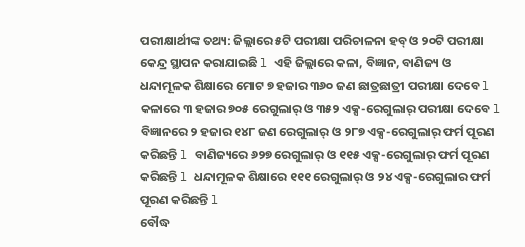ପରୀକ୍ଷାର୍ଥୀଙ୍କ ତଥ୍ୟ: ଜିଲ୍ଲାରେ ୫ଟି ପରୀକ୍ଷା ପରିଚାଳନା ହବ୍ ଓ ୨୦ଟି ପରୀକ୍ଷା କେନ୍ଦ୍ର ସ୍ଥାପନ କରାଯାଇଛି l ଏହି ଜିଲ୍ଲାରେ କଳା, ବିଜ୍ଞାନ, ବାଣିଜ୍ୟ ଓ ଧନ୍ଦାମୂଳକ ଶିକ୍ଷାରେ ମୋଟ ୭ ହଜାର ୩୬୦ ଜଣ ଛାତ୍ରଛାତ୍ରୀ ପରୀକ୍ଷା ଦେବେ l କଳାରେ ୩ ହଜାର ୭୦୫ ରେଗୁଲାର୍ ଓ ୩୫୨ ଏକ୍ସ-ରେଗୁଲାର୍ ପରୀକ୍ଷା ଦେବେ l ବିଜ୍ଞାନରେ ୨ ହଜାର ୧୪୮ ଜଣ ରେଗୁଲାର୍ ଓ ୨୮୭ ଏକ୍ସ-ରେଗୁଲାର୍ ଫର୍ମ ପୂରଣ କରିଛନ୍ତି l ବାଣିଜ୍ୟରେ ୬୨୭ ରେଗୁଲାର୍ ଓ ୧୧୫ ଏକ୍ସ-ରେଗୁଲାର୍ ଫର୍ମ ପୂରଣ କରିଛନ୍ତି l ଧନ୍ଦାମୂଳକ ଶିକ୍ଷାରେ ୧୧୧ ରେଗୁଲାର୍ ଓ ୨୪ ଏକ୍ସ-ରେଗୁଲାର ଫର୍ମ ପୂରଣ କରିଛନ୍ତି l
ବୌଦ୍ଧ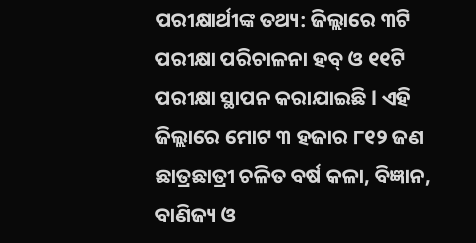ପରୀକ୍ଷାର୍ଥୀଙ୍କ ତଥ୍ୟ: ଜିଲ୍ଲାରେ ୩ଟି ପରୀକ୍ଷା ପରିଚାଳନା ହବ୍ ଓ ୧୧ଟି ପରୀକ୍ଷା ସ୍ଥାପନ କରାଯାଇଛି l ଏହି ଜିଲ୍ଲାରେ ମୋଟ ୩ ହଜାର ୮୧୨ ଜଣ ଛାତ୍ରଛାତ୍ରୀ ଚଳିତ ବର୍ଷ କଳା, ବିଜ୍ଞାନ, ବାଣିଜ୍ୟ ଓ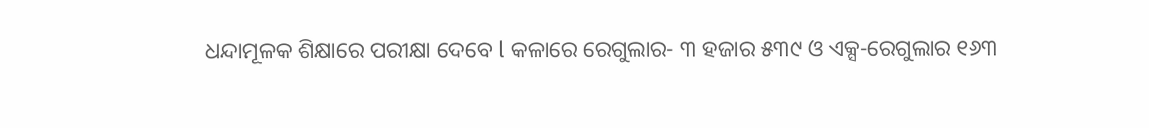ଧନ୍ଦାମୂଳକ ଶିକ୍ଷାରେ ପରୀକ୍ଷା ଦେବେ l କଳାରେ ରେଗୁଲାର- ୩ ହଜାର ୫୩୯ ଓ ଏକ୍ସ-ରେଗୁଲାର ୧୬୩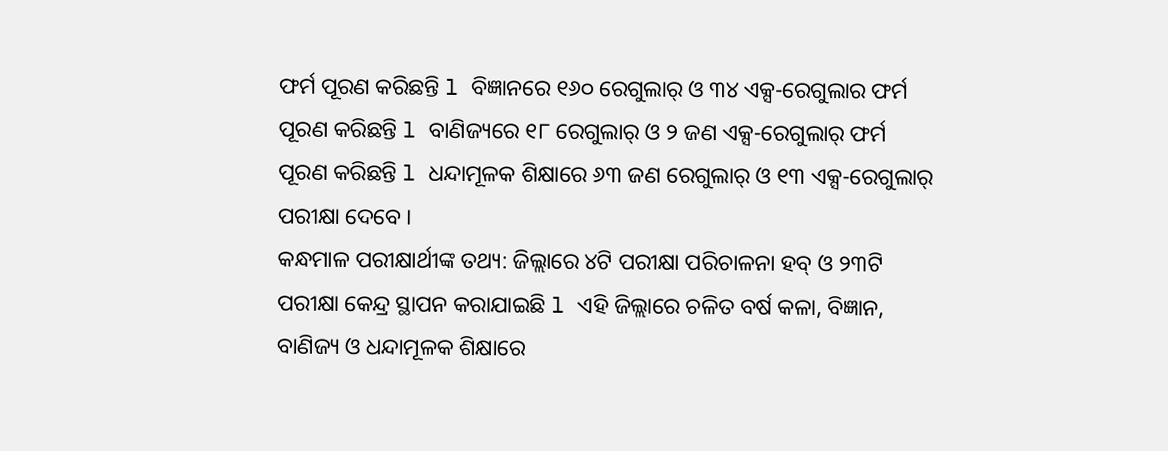ଫର୍ମ ପୂରଣ କରିଛନ୍ତି l ବିଜ୍ଞାନରେ ୧୬୦ ରେଗୁଲାର୍ ଓ ୩୪ ଏକ୍ସ-ରେଗୁଲାର ଫର୍ମ ପୂରଣ କରିଛନ୍ତି l ବାଣିଜ୍ୟରେ ୧୮ ରେଗୁଲାର୍ ଓ ୨ ଜଣ ଏକ୍ସ-ରେଗୁଲାର୍ ଫର୍ମ ପୂରଣ କରିଛନ୍ତି l ଧନ୍ଦାମୂଳକ ଶିକ୍ଷାରେ ୬୩ ଜଣ ରେଗୁଲାର୍ ଓ ୧୩ ଏକ୍ସ-ରେଗୁଲାର୍ ପରୀକ୍ଷା ଦେବେ ।
କନ୍ଧମାଳ ପରୀକ୍ଷାର୍ଥୀଙ୍କ ତଥ୍ୟ: ଜିଲ୍ଲାରେ ୪ଟି ପରୀକ୍ଷା ପରିଚାଳନା ହବ୍ ଓ ୨୩ଟି ପରୀକ୍ଷା କେନ୍ଦ୍ର ସ୍ଥାପନ କରାଯାଇଛି l ଏହି ଜିଲ୍ଲାରେ ଚଳିତ ବର୍ଷ କଳା, ବିଜ୍ଞାନ, ବାଣିଜ୍ୟ ଓ ଧନ୍ଦାମୂଳକ ଶିକ୍ଷାରେ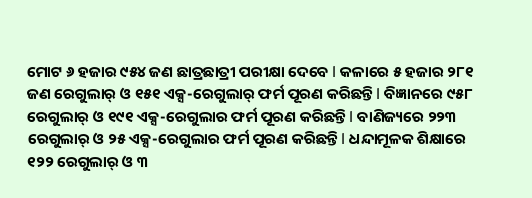ମୋଟ ୬ ହଜାର ୯୫୪ ଜଣ ଛାତ୍ରଛାତ୍ରୀ ପରୀକ୍ଷା ଦେବେ l କଳାରେ ୫ ହଜାର ୨୮୧ ଜଣ ରେଗୁଲାର୍ ଓ ୧୫୧ ଏକ୍ସ-ରେଗୁଲାର୍ ଫର୍ମ ପୂରଣ କରିଛନ୍ତି l ବିଜ୍ଞାନରେ ୯୫୮ ରେଗୁଲାର୍ ଓ ୧୯୧ ଏକ୍ସ-ରେଗୁଲାର ଫର୍ମ ପୂରଣ କରିଛନ୍ତି l ବାଣିଜ୍ୟରେ ୨୨୩ ରେଗୁଲାର୍ ଓ ୨୫ ଏକ୍ସ-ରେଗୁଲାର ଫର୍ମ ପୂରଣ କରିଛନ୍ତି l ଧନ୍ଦାମୂଳକ ଶିକ୍ଷାରେ ୧୨୨ ରେଗୁଲାର୍ ଓ ୩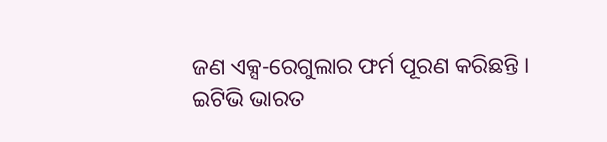ଜଣ ଏକ୍ସ-ରେଗୁଲାର ଫର୍ମ ପୂରଣ କରିଛନ୍ତି ।
ଇଟିଭି ଭାରତ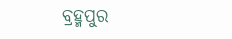ବ୍ରହ୍ମପୁର